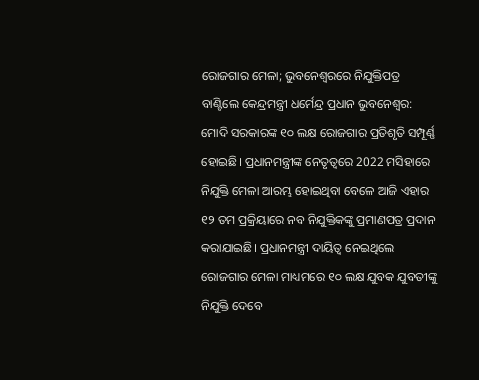ରୋଜଗାର ମେଳା; ଭୁବନେଶ୍ବରରେ ନିଯୁକ୍ତିପତ୍ର ବାଣ୍ଟିଲେ କେନ୍ଦ୍ରମନ୍ତ୍ରୀ ଧର୍ମେନ୍ଦ୍ର ପ୍ରଧାନ ଭୁବନେଶ୍ବର: ମୋଦି ସରକାରଙ୍କ ୧୦ ଲକ୍ଷ ରୋଜଗାର ପ୍ରତିଶୃତି ସମ୍ପୂର୍ଣ୍ଣ ହୋଇଛି। ପ୍ରଧାନମନ୍ତ୍ରୀଙ୍କ ନେତୃତ୍ବରେ 2022 ମସିହାରେ ନିଯୁକ୍ତି ମେଳା ଆରମ୍ଭ ହୋଇଥିବା ବେଳେ ଆଜି ଏହାର ୧୨ ତମ ପ୍ରକ୍ରିୟାରେ ନବ ନିଯୁକ୍ତିକଙ୍କୁ ପ୍ରମାଣପତ୍ର ପ୍ରଦାନ କରାଯାଇଛି। ପ୍ରଧାନମନ୍ତ୍ରୀ ଦାୟିତ୍ଵ ନେଇଥିଲେ ରୋଜଗାର ମେଳା ମାଧ୍ୟମରେ ୧୦ ଲକ୍ଷ ଯୁବକ ଯୁବତୀଙ୍କୁ ନିଯୁକ୍ତି ଦେବେ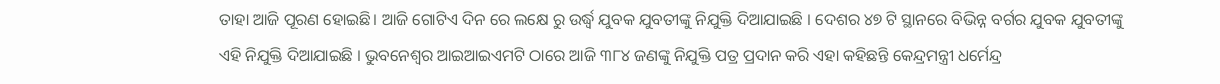ତାହା ଆଜି ପୂରଣ ହୋଇଛି। ଆଜି ଗୋଟିଏ ଦିନ ରେ ଲକ୍ଷେ ରୁ ଉର୍ଦ୍ଧ୍ବ ଯୁବକ ଯୁବତୀଙ୍କୁ ନିଯୁକ୍ତି ଦିଆଯାଇଛି । ଦେଶର ୪୭ ଟି ସ୍ଥାନରେ ବିଭିନ୍ନ ବର୍ଗର ଯୁବକ ଯୁବତୀଙ୍କୁ ଏହି ନିଯୁକ୍ତି ଦିଆଯାଇଛି । ଭୁବନେଶ୍ବର ଆଇଆଇଏମଟି ଠାରେ ଆଜି ୩୮୪ ଜଣଙ୍କୁ ନିଯୁକ୍ତି ପତ୍ର ପ୍ରଦାନ କରି ଏହା କହିଛନ୍ତି କେନ୍ଦ୍ରମନ୍ତ୍ରୀ ଧର୍ମେନ୍ଦ୍ର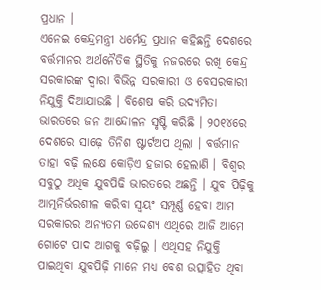ପ୍ରଧାନ ।
ଏନେଇ କେନ୍ଦ୍ରମନ୍ତ୍ରୀ ଧର୍ମେନ୍ଦ୍ର ପ୍ରଧାନ କହିଛନ୍ତି ଦେଶରେ ବର୍ତ୍ତମାନର ଅର୍ଥନୈତିକ ସ୍ଥିତିକୁ ନଜରରେ ରଖି କେନ୍ଦ୍ର ସରକାରଙ୍କ ଦ୍ଵାରା ବିଭିନ୍ନ ସରକାରୀ ଓ ବେସରକାରୀ ନିଯୁକ୍ତି ଦିଆଯାଉଛି । ବିଶେଷ କରି ଉଦ୍ୟମିତା ଭାରତରେ ଜନ ଆନ୍ଦୋଳନ ସୃଷ୍ଟି କରିଛି । ୨୦୧୪ରେ ଦେଶରେ ସାଢ଼େ ତିନିଶ ଷ୍ଟାର୍ଟଅପ ଥିଲା । ବର୍ତ୍ତମାନ ତାହା ବଢ଼ି ଲକ୍ଷେ କୋଡ଼ିଏ ହଜାର ହେଲାଣି । ବିଶ୍ବର ସବୁଠୁ ଅଧିକ ଯୁବପିଢି ଭାରତରେ ଅଛନ୍ତି । ଯୁବ ପିଢ଼ିକୁ ଆତ୍ମନିର୍ଭରଶୀଳ କରିବା ସ୍ଵୟଂ ସମ୍ପୂର୍ଣ୍ଣ ହେବା ଆମ ସରକାରର ଅନ୍ୟତମ ଉଦ୍ଦେଶ୍ୟ ଏଥିରେ ଆଜି ଆମେ ଗୋଟେ ପାଦ ଆଗକୁ ବଢ଼ିଲୁ । ଏଥିସହ ନିଯୁକ୍ତି ପାଇଥିବା ଯୁବପିଢ଼ି ମାନେ ମଧ୍ୟ ବେଶ ଉତ୍ସାହିତ ଥିବା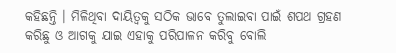କହିଛନ୍ତି । ମିଳିଥିବା ଦାୟିତ୍ବକୁ ସଠିକ ଭାବେ ତୁଲାଇବା ପାଇଁ ଶପଥ ଗ୍ରହଣ କରିଛୁ ଓ ଆଗକୁ ଯାଇ ଏହାକୁ ପରିପାଳନ କରିବୁ ବୋଲି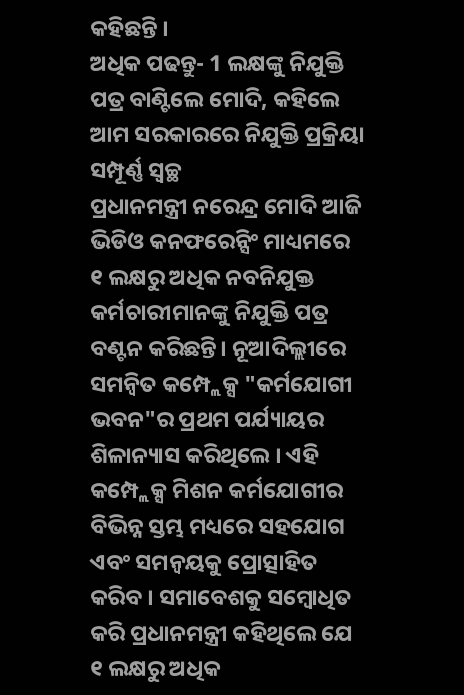କହିଛନ୍ତି ।
ଅଧିକ ପଢନ୍ତୁ- 1 ଲକ୍ଷଙ୍କୁ ନିଯୁକ୍ତି ପତ୍ର ବାଣ୍ଟିଲେ ମୋଦି, କହିଲେ ଆମ ସରକାରରେ ନିଯୁକ୍ତି ପ୍ରକ୍ରିୟା ସମ୍ପୂର୍ଣ୍ଣ ସ୍ୱଚ୍ଛ
ପ୍ରଧାନମନ୍ତ୍ରୀ ନରେନ୍ଦ୍ର ମୋଦି ଆଜି ଭିଡିଓ କନଫରେନ୍ସିଂ ମାଧ୍ୟମରେ ୧ ଲକ୍ଷରୁ ଅଧିକ ନବନିଯୁକ୍ତ କର୍ମଚାରୀମାନଙ୍କୁ ନିଯୁକ୍ତି ପତ୍ର ବଣ୍ଟନ କରିଛନ୍ତି। ନୂଆଦିଲ୍ଲୀରେ ସମନ୍ବିତ କମ୍ପ୍ଲେକ୍ସ "କର୍ମଯୋଗୀ ଭବନ"ର ପ୍ରଥମ ପର୍ଯ୍ୟାୟର ଶିଳାନ୍ୟାସ କରିଥିଲେ । ଏହି କମ୍ପ୍ଲେକ୍ସ ମିଶନ କର୍ମଯୋଗୀର ବିଭିନ୍ନ ସ୍ତମ୍ଭ ମଧ୍ୟରେ ସହଯୋଗ ଏବଂ ସମନ୍ବୟକୁ ପ୍ରୋତ୍ସାହିତ କରିବ । ସମାବେଶକୁ ସମ୍ବୋଧିତ କରି ପ୍ରଧାନମନ୍ତ୍ରୀ କହିଥିଲେ ଯେ ୧ ଲକ୍ଷରୁ ଅଧିକ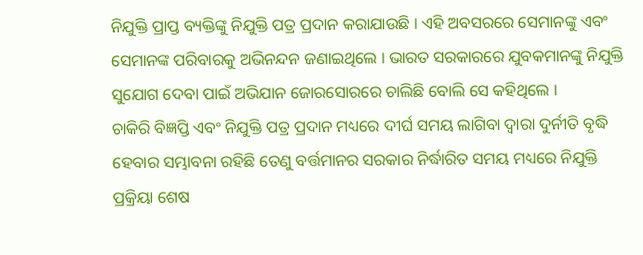ନିଯୁକ୍ତି ପ୍ରାପ୍ତ ବ୍ୟକ୍ତିଙ୍କୁ ନିଯୁକ୍ତି ପତ୍ର ପ୍ରଦାନ କରାଯାଉଛି । ଏହି ଅବସରରେ ସେମାନଙ୍କୁ ଏବଂ ସେମାନଙ୍କ ପରିବାରକୁ ଅଭିନନ୍ଦନ ଜଣାଇଥିଲେ । ଭାରତ ସରକାରରେ ଯୁବକମାନଙ୍କୁ ନିଯୁକ୍ତି ସୁଯୋଗ ଦେବା ପାଇଁ ଅଭିଯାନ ଜୋରସୋରରେ ଚାଲିଛି ବୋଲି ସେ କହିଥିଲେ ।
ଚାକିରି ବିଜ୍ଞପ୍ତି ଏବଂ ନିଯୁକ୍ତି ପତ୍ର ପ୍ରଦାନ ମଧ୍ୟରେ ଦୀର୍ଘ ସମୟ ଲାଗିବା ଦ୍ବାରା ଦୁର୍ନୀତି ବୃଦ୍ଧି ହେବାର ସମ୍ଭାବନା ରହିଛି ତେଣୁ ବର୍ତ୍ତମାନର ସରକାର ନିର୍ଦ୍ଧାରିତ ସମୟ ମଧ୍ୟରେ ନିଯୁକ୍ତି ପ୍ରକ୍ରିୟା ଶେଷ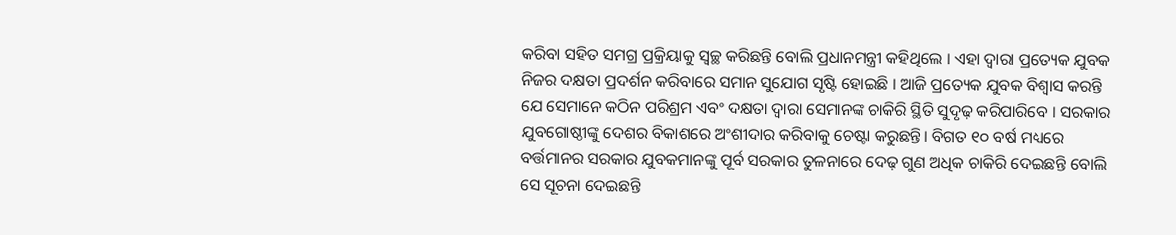କରିବା ସହିତ ସମଗ୍ର ପ୍ରକ୍ରିୟାକୁ ସ୍ବଚ୍ଛ କରିଛନ୍ତି ବୋଲି ପ୍ରଧାନମନ୍ତ୍ରୀ କହିଥିଲେ । ଏହା ଦ୍ବାରା ପ୍ରତ୍ୟେକ ଯୁବକ ନିଜର ଦକ୍ଷତା ପ୍ରଦର୍ଶନ କରିବାରେ ସମାନ ସୁଯୋଗ ସୃଷ୍ଟି ହୋଇଛି । ଆଜି ପ୍ରତ୍ୟେକ ଯୁବକ ବିଶ୍ୱାସ କରନ୍ତି ଯେ ସେମାନେ କଠିନ ପରିଶ୍ରମ ଏବଂ ଦକ୍ଷତା ଦ୍ବାରା ସେମାନଙ୍କ ଚାକିରି ସ୍ଥିତି ସୁଦୃଢ଼ କରିପାରିବେ । ସରକାର ଯୁବଗୋଷ୍ଠୀଙ୍କୁ ଦେଶର ବିକାଶରେ ଅଂଶୀଦାର କରିବାକୁ ଚେଷ୍ଟା କରୁଛନ୍ତି। ବିଗତ ୧୦ ବର୍ଷ ମଧ୍ୟରେ ବର୍ତ୍ତମାନର ସରକାର ଯୁବକମାନଙ୍କୁ ପୂର୍ବ ସରକାର ତୁଳନାରେ ଦେଢ଼ ଗୁଣ ଅଧିକ ଚାକିରି ଦେଇଛନ୍ତି ବୋଲି ସେ ସୂଚନା ଦେଇଛନ୍ତି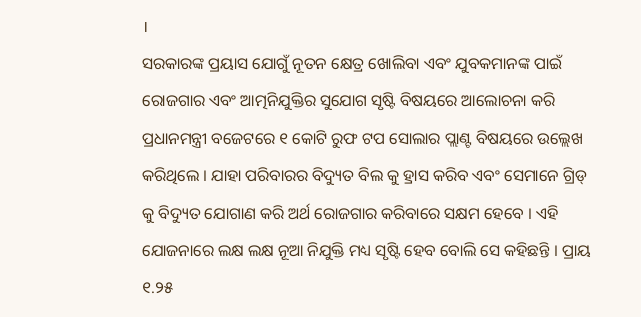।
ସରକାରଙ୍କ ପ୍ରୟାସ ଯୋଗୁଁ ନୂତନ କ୍ଷେତ୍ର ଖୋଲିବା ଏବଂ ଯୁବକମାନଙ୍କ ପାଇଁ ରୋଜଗାର ଏବଂ ଆତ୍ମନିଯୁକ୍ତିର ସୁଯୋଗ ସୃଷ୍ଟି ବିଷୟରେ ଆଲୋଚନା କରି ପ୍ରଧାନମନ୍ତ୍ରୀ ବଜେଟରେ ୧ କୋଟି ରୁଫ ଟପ ସୋଲାର ପ୍ଲାଣ୍ଟ ବିଷୟରେ ଉଲ୍ଲେଖ କରିଥିଲେ । ଯାହା ପରିବାରର ବିଦ୍ୟୁତ ବିଲ କୁ ହ୍ରାସ କରିବ ଏବଂ ସେମାନେ ଗ୍ରିଡ୍ କୁ ବିଦ୍ୟୁତ ଯୋଗାଣ କରି ଅର୍ଥ ରୋଜଗାର କରିବାରେ ସକ୍ଷମ ହେବେ । ଏହି ଯୋଜନାରେ ଲକ୍ଷ ଲକ୍ଷ ନୂଆ ନିଯୁକ୍ତି ମଧ୍ୟ ସୃଷ୍ଟି ହେବ ବୋଲି ସେ କହିଛନ୍ତି । ପ୍ରାୟ ୧.୨୫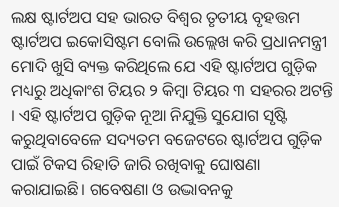ଲକ୍ଷ ଷ୍ଟାର୍ଟଅପ ସହ ଭାରତ ବିଶ୍ବର ତୃତୀୟ ବୃହତ୍ତମ ଷ୍ଟାର୍ଟଅପ ଇକୋସିଷ୍ଟମ ବୋଲି ଉଲ୍ଲେଖ କରି ପ୍ରଧାନମନ୍ତ୍ରୀ ମୋଦି ଖୁସି ବ୍ୟକ୍ତ କରିଥିଲେ ଯେ ଏହି ଷ୍ଟାର୍ଟଅପ ଗୁଡ଼ିକ ମଧ୍ୟରୁ ଅଧିକାଂଶ ଟିୟର ୨ କିମ୍ବା ଟିୟର ୩ ସହରର ଅଟନ୍ତି । ଏହି ଷ୍ଟାର୍ଟଅପ ଗୁଡ଼ିକ ନୂଆ ନିଯୁକ୍ତି ସୁଯୋଗ ସୃଷ୍ଟି କରୁଥିବାବେଳେ ସଦ୍ୟତମ ବଜେଟରେ ଷ୍ଟାର୍ଟଅପ ଗୁଡ଼ିକ ପାଇଁ ଟିକସ ରିହାତି ଜାରି ରଖିବାକୁ ଘୋଷଣା କରାଯାଇଛି। ଗବେଷଣା ଓ ଉଦ୍ଭାବନକୁ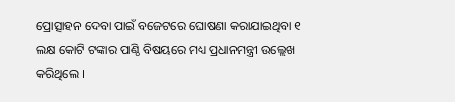ପ୍ରୋତ୍ସାହନ ଦେବା ପାଇଁ ବଜେଟରେ ଘୋଷଣା କରାଯାଇଥିବା ୧ ଲକ୍ଷ କୋଟି ଟଙ୍କାର ପାଣ୍ଠି ବିଷୟରେ ମଧ୍ୟ ପ୍ରଧାନମନ୍ତ୍ରୀ ଉଲ୍ଲେଖ କରିଥିଲେ ।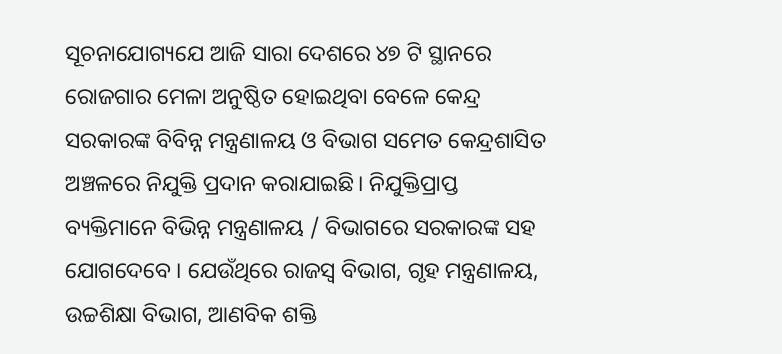ସୂଚନାଯୋଗ୍ୟଯେ ଆଜି ସାରା ଦେଶରେ ୪୭ ଟି ସ୍ଥାନରେ ରୋଜଗାର ମେଳା ଅନୁଷ୍ଠିତ ହୋଇଥିବା ବେଳେ କେନ୍ଦ୍ର ସରକାରଙ୍କ ବିବିନ୍ନ ମନ୍ତ୍ରଣାଳୟ ଓ ବିଭାଗ ସମେତ କେନ୍ଦ୍ରଶାସିତ ଅଞ୍ଚଳରେ ନିଯୁକ୍ତି ପ୍ରଦାନ କରାଯାଇଛି। ନିଯୁକ୍ତିପ୍ରାପ୍ତ ବ୍ୟକ୍ତିମାନେ ବିଭିନ୍ନ ମନ୍ତ୍ରଣାଳୟ / ବିଭାଗରେ ସରକାରଙ୍କ ସହ ଯୋଗଦେବେ । ଯେଉଁଥିରେ ରାଜସ୍ବ ବିଭାଗ, ଗୃହ ମନ୍ତ୍ରଣାଳୟ, ଉଚ୍ଚଶିକ୍ଷା ବିଭାଗ, ଆଣବିକ ଶକ୍ତି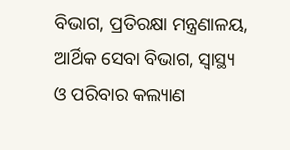ବିଭାଗ, ପ୍ରତିରକ୍ଷା ମନ୍ତ୍ରଣାଳୟ, ଆର୍ଥିକ ସେବା ବିଭାଗ, ସ୍ବାସ୍ଥ୍ୟ ଓ ପରିବାର କଲ୍ୟାଣ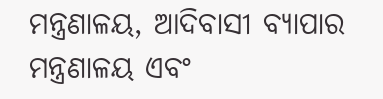ମନ୍ତ୍ରଣାଳୟ, ଆଦିବାସୀ ବ୍ୟାପାର ମନ୍ତ୍ରଣାଳୟ ଏବଂ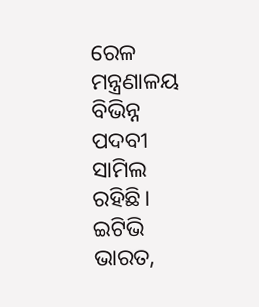ରେଳ ମନ୍ତ୍ରଣାଳୟ ବିଭିନ୍ନ ପଦବୀ ସାମିଲ ରହିଛି।
ଇଟିଭି ଭାରତ,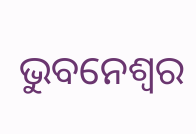ଭୁବନେଶ୍ବର